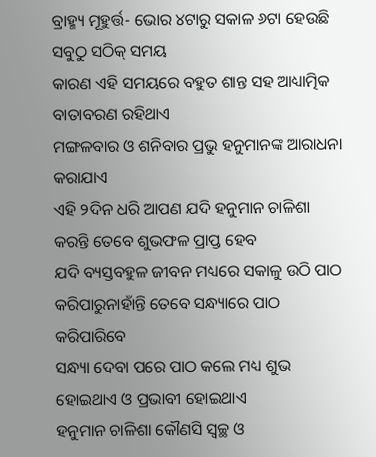ବ୍ରାହ୍ମ୍ୟ ମୂହୁର୍ତ୍ତ- ଭୋର ୪ଟାରୁ ସକାଳ ୬ଟା ହେଉଛି ସବୁଠୁ ସଠିକ୍ ସମୟ
କାରଣ ଏହି ସମୟରେ ବହୁତ ଶାନ୍ତ ସହ ଆଧ୍ୟାତ୍ମିକ ବାତାବରଣ ରହିଥାଏ
ମଙ୍ଗଳବାର ଓ ଶନିବାର ପ୍ରଭୁ ହନୁମାନଙ୍କ ଆରାଧନା କରାଯାଏ
ଏହି ୨ଦିନ ଧରି ଆପଣ ଯଦି ହନୁମାନ ଚାଳିଶା କରନ୍ତି ତେବେ ଶୁଭଫଳ ପ୍ରାପ୍ତ ହେବ
ଯଦି ବ୍ୟସ୍ତବହୁଳ ଜୀବନ ମଧ୍ୟରେ ସକାଳୁ ଉଠି ପାଠ କରିପାରୁନାହାଁନ୍ତି ତେବେ ସନ୍ଧ୍ୟାରେ ପାଠ କରିପାରିବେ
ସନ୍ଧ୍ୟା ଦେବା ପରେ ପାଠ କଲେ ମଧ୍ୟ ଶୁଭ ହୋଇଥାଏ ଓ ପ୍ରଭାବୀ ହୋଇଥାଏ
ହନୁମାନ ଚାଳିଶା କୌଣସି ସ୍ୱଚ୍ଛ ଓ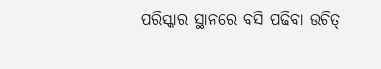ପରିସ୍କାର ସ୍ଥାନରେ ବସି ପଢିବା ଉଚିତ୍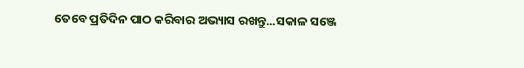ତେବେ ପ୍ରତିଦିନ ପାଠ କରିବାର ଅଭ୍ୟାସ ରଖନ୍ତୁ...ସକାଳ ସଞ୍ଜେ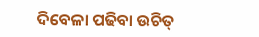ଦିବେଳା ପଢିବା ଉଚିତ୍